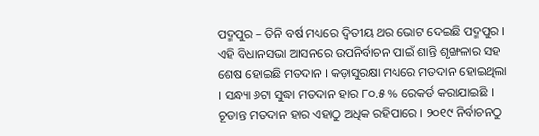ପଦ୍ମପୁର – ତିନି ବର୍ଷ ମଧ୍ୟରେ ଦ୍ଵିତୀୟ ଥର ଭୋଟ ଦେଇଛି ପଦ୍ମପୁର । ଏହି ବିଧାନସଭା ଆସନରେ ଉପନିର୍ବାଚନ ପାଇଁ ଶାନ୍ତି ଶୃଙ୍ଖଳାର ସହ ଶେଷ ହୋଇଛି ମତଦାନ । କଡ଼ାସୁରକ୍ଷା ମଧ୍ୟରେ ମତଦାନ ହୋଇଥିଲା । ସନ୍ଧ୍ୟା ୬ଟା ସୁଦ୍ଧା ମତଦାନ ହାର ୮୦.୫ % ରେକର୍ଡ କରାଯାଇଛି । ଚୂଡାନ୍ତ ମତଦାନ ହାର ଏହାଠୁ ଅଧିକ ରହିପାରେ । ୨୦୧୯ ନିର୍ବାଚନଠୁ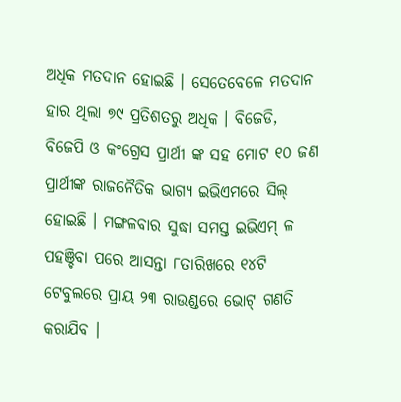ଅଧିକ ମତଦାନ ହୋଇଛି । ସେତେବେଳେ ମତଦାନ ହାର ଥିଲା ୭୯ ପ୍ରତିଶତରୁ ଅଧିକ । ବିଜେଡି, ବିଜେପି ଓ କଂଗ୍ରେସ ପ୍ରାର୍ଥୀ ଙ୍କ ସହ ମୋଟ ୧୦ ଜଣ ପ୍ରାର୍ଥୀଙ୍କ ରାଜନୈତିକ ଭାଗ୍ୟ ଇଭିଏମରେ ସିଲ୍ ହୋଇଛି । ମଙ୍ଗଳବାର ସୁଦ୍ଧା ସମସ୍ତ ଇଭିଏମ୍ ଳ ପହଞ୍ଚିବା ପରେ ଆସନ୍ତା ୮ତାରିଖରେ ୧୪ଟି ଟେବୁଲରେ ପ୍ରାୟ ୨୩ ରାଉଣ୍ଡରେ ଭୋଟ୍ ଗଣତି କରାଯିବ ।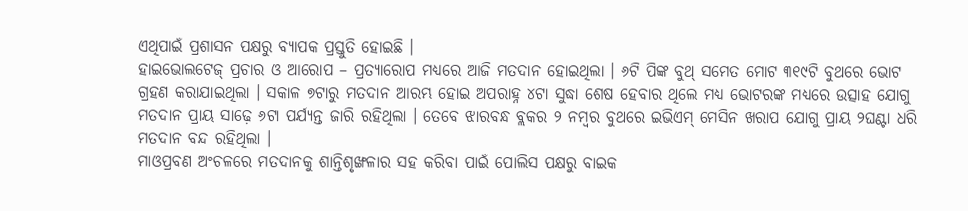ଏଥିପାଇଁ ପ୍ରଶାସନ ପକ୍ଷରୁ ବ୍ୟାପକ ପ୍ରସ୍ତୁତି ହୋଇଛି ।
ହାଇଭୋଲଟେଜ୍ ପ୍ରଚାର ଓ ଆରୋପ – ପ୍ରତ୍ୟାରୋପ ମଧ୍ୟରେ ଆଜି ମତଦାନ ହୋଇଥିଲା । ୬ଟି ପିଙ୍କ ବୁଥ୍ ସମେତ ମୋଟ ୩୧୯ଟି ବୁଥରେ ଭୋଟ ଗ୍ରହଣ କରାଯାଇଥିଲା । ସକାଳ ୭ଟାରୁ ମତଦାନ ଆରମ୍ଭ ହୋଇ ଅପରାହ୍ନ ୪ଟା ସୁଦ୍ଧା ଶେଷ ହେବାର ଥିଲେ ମଧ୍ୟ ଭୋଟରଙ୍କ ମଧ୍ୟରେ ଉତ୍ସାହ ଯୋଗୁ ମତଦାନ ପ୍ରାୟ ସାଢ଼େ ୬ଟା ପର୍ଯ୍ୟନ୍ତ ଜାରି ରହିଥିଲା । ତେବେ ଝାରବନ୍ଧ ବ୍ଲକର ୨ ନମ୍ବର ବୁଥରେ ଇଭିଏମ୍ ମେସିନ ଖରାପ ଯୋଗୁ ପ୍ରାୟ ୨ଘଣ୍ଟା ଧରି ମତଦାନ ବନ୍ଦ ରହିଥିଲା ।
ମାଓପ୍ରବଣ ଅଂଚଳରେ ମତଦାନକୁ ଶାନ୍ତିଶୃଙ୍ଖଳାର ସହ କରିବା ପାଇଁ ପୋଲିସ ପକ୍ଷରୁ ବାଇକ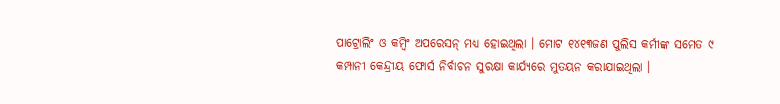ପାଟ୍ରୋଲିଂ ଓ କମ୍ବିଂ ଅପରେସନ୍ ମଧ୍ୟ ହୋଇଥିଲା । ମୋଟ ୧୪୧୩ଜଣ ପୁଲିସ କର୍ମୀଙ୍କ ସମେତ ୯ କମ୍ପାନୀ କେନ୍ଦ୍ରୀୟ ଫୋର୍ସ ନିର୍ବାଚନ ସୁରକ୍ଷା କାର୍ଯ୍ୟରେ ମୁତୟନ କରାଯାଇଥିଲା ।